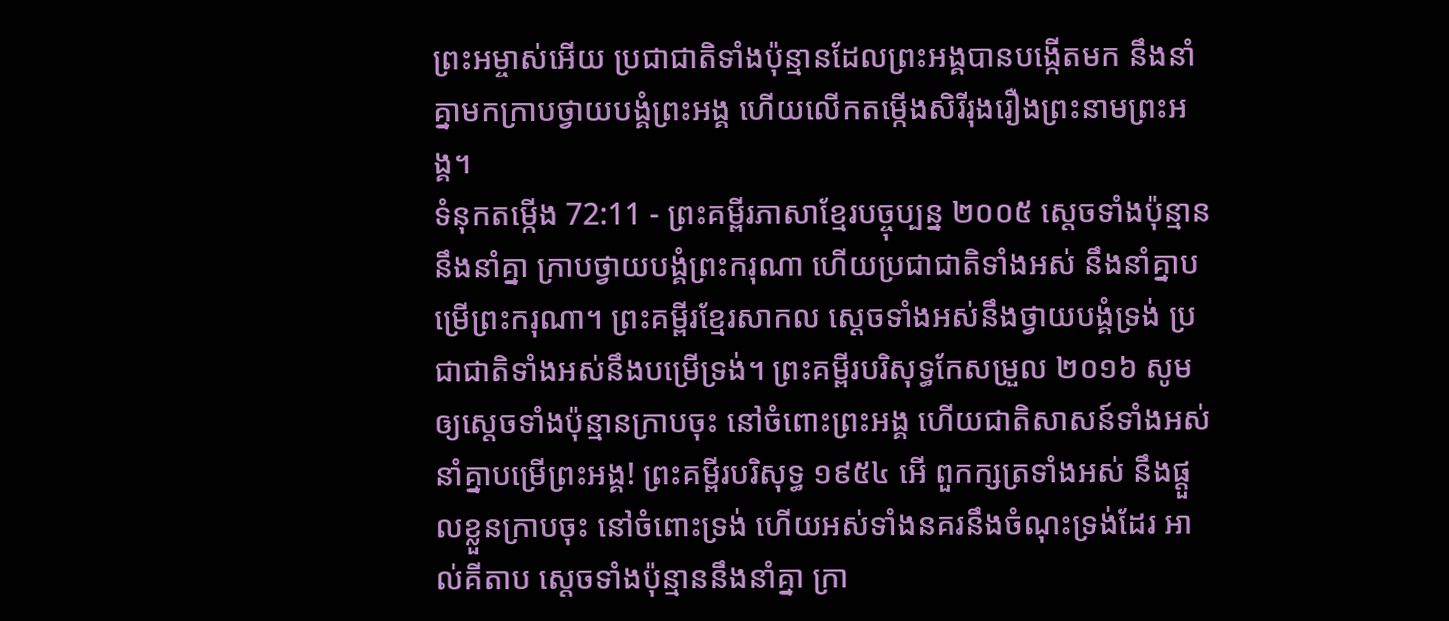ព្រះអម្ចាស់អើយ ប្រជាជាតិទាំងប៉ុន្មានដែលព្រះអង្គបានបង្កើតមក នឹងនាំគ្នាមកក្រាបថ្វាយបង្គំព្រះអង្គ ហើយលើកតម្កើងសិរីរុងរឿងព្រះនាមព្រះអង្គ។
ទំនុកតម្កើង 72:11 - ព្រះគម្ពីរភាសាខ្មែរបច្ចុប្បន្ន ២០០៥ ស្ដេចទាំងប៉ុន្មាននឹងនាំគ្នា ក្រាបថ្វាយបង្គំព្រះករុណា ហើយប្រជាជាតិទាំងអស់ នឹងនាំគ្នាបម្រើព្រះករុណា។ ព្រះគម្ពីរខ្មែរសាកល ស្ដេចទាំងអស់នឹងថ្វាយបង្គំទ្រង់ ប្រជាជាតិទាំងអស់នឹងបម្រើទ្រង់។ ព្រះគម្ពីរបរិសុទ្ធកែសម្រួល ២០១៦ សូមឲ្យស្ដេចទាំងប៉ុន្មានក្រាបចុះ នៅចំពោះព្រះអង្គ ហើយជាតិសាសន៍ទាំងអស់នាំគ្នាបម្រើព្រះអង្គ! ព្រះគម្ពីរបរិសុទ្ធ ១៩៥៤ អើ ពួកក្សត្រទាំងអស់ នឹងផ្តួលខ្លួនក្រាបចុះ នៅចំពោះទ្រង់ ហើយអស់ទាំងនគរនឹងចំណុះទ្រង់ដែរ អាល់គីតាប ស្ដេចទាំងប៉ុន្មាននឹងនាំគ្នា ក្រា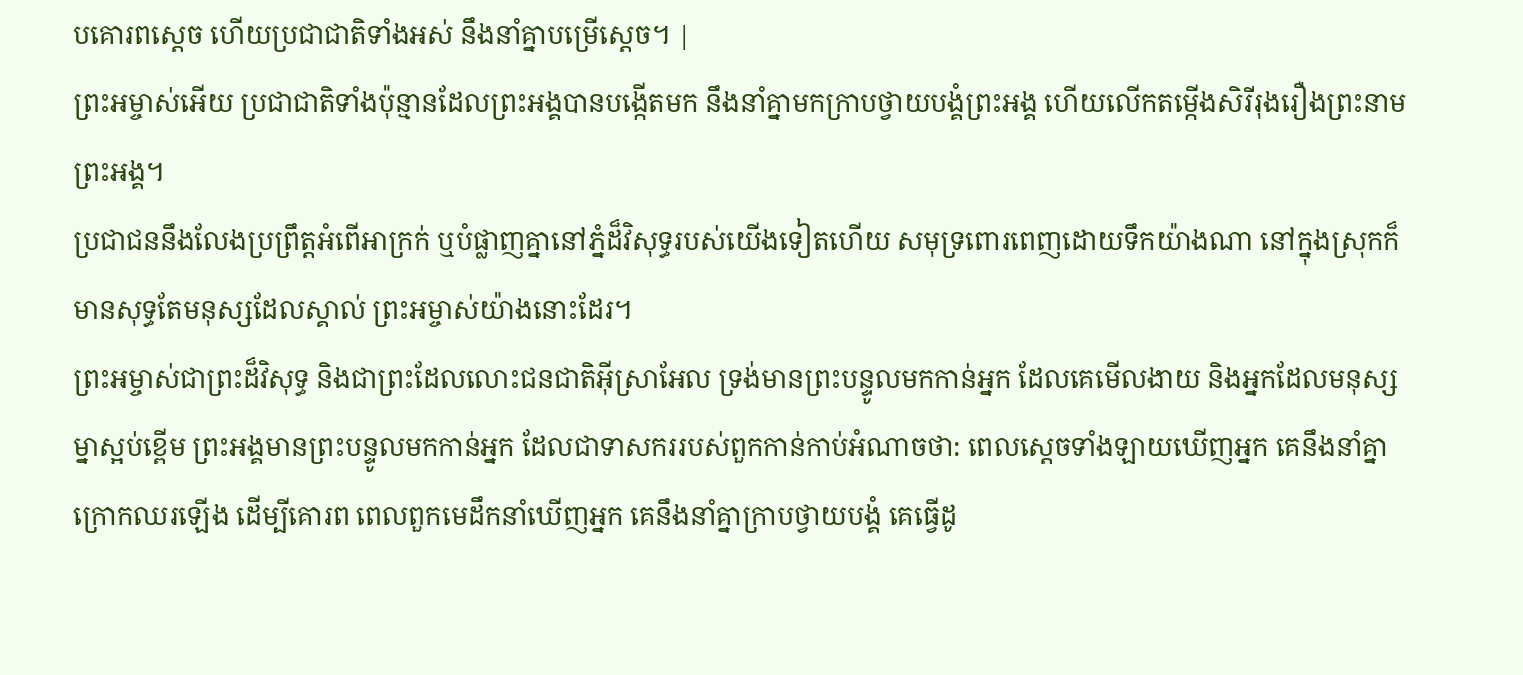បគោរពស្តេច ហើយប្រជាជាតិទាំងអស់ នឹងនាំគ្នាបម្រើស្តេច។ |
ព្រះអម្ចាស់អើយ ប្រជាជាតិទាំងប៉ុន្មានដែលព្រះអង្គបានបង្កើតមក នឹងនាំគ្នាមកក្រាបថ្វាយបង្គំព្រះអង្គ ហើយលើកតម្កើងសិរីរុងរឿងព្រះនាមព្រះអង្គ។
ប្រជាជននឹងលែងប្រព្រឹត្តអំពើអាក្រក់ ឬបំផ្លាញគ្នានៅភ្នំដ៏វិសុទ្ធរបស់យើងទៀតហើយ សមុទ្រពោរពេញដោយទឹកយ៉ាងណា នៅក្នុងស្រុកក៏មានសុទ្ធតែមនុស្សដែលស្គាល់ ព្រះអម្ចាស់យ៉ាងនោះដែរ។
ព្រះអម្ចាស់ជាព្រះដ៏វិសុទ្ធ និងជាព្រះដែលលោះជនជាតិអ៊ីស្រាអែល ទ្រង់មានព្រះបន្ទូលមកកាន់អ្នក ដែលគេមើលងាយ និងអ្នកដែលមនុស្សម្នាស្អប់ខ្ពើម ព្រះអង្គមានព្រះបន្ទូលមកកាន់អ្នក ដែលជាទាសកររបស់ពួកកាន់កាប់អំណាចថា: ពេលស្ដេចទាំងឡាយឃើញអ្នក គេនឹងនាំគ្នាក្រោកឈរឡើង ដើម្បីគោរព ពេលពួកមេដឹកនាំឃើញអ្នក គេនឹងនាំគ្នាក្រាបថ្វាយបង្គំ គេធ្វើដូ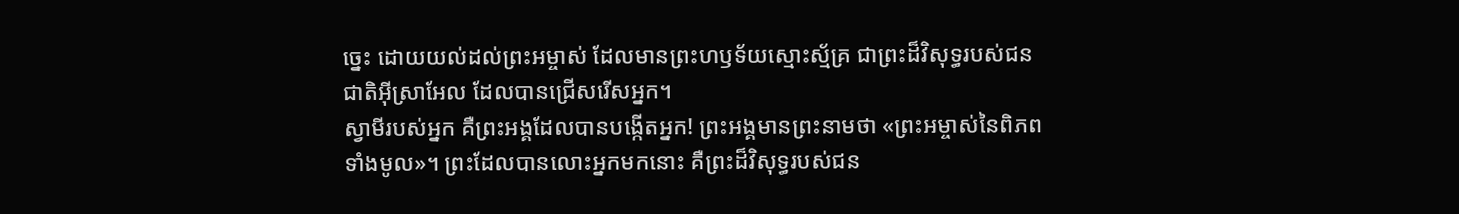ច្នេះ ដោយយល់ដល់ព្រះអម្ចាស់ ដែលមានព្រះហឫទ័យស្មោះស្ម័គ្រ ជាព្រះដ៏វិសុទ្ធរបស់ជនជាតិអ៊ីស្រាអែល ដែលបានជ្រើសរើសអ្នក។
ស្វាមីរបស់អ្នក គឺព្រះអង្គដែលបានបង្កើតអ្នក! ព្រះអង្គមានព្រះនាមថា «ព្រះអម្ចាស់នៃពិភពទាំងមូល»។ ព្រះដែលបានលោះអ្នកមកនោះ គឺព្រះដ៏វិសុទ្ធរបស់ជន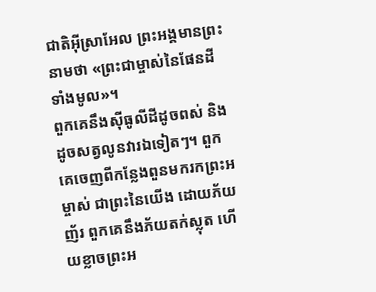ជាតិអ៊ីស្រាអែល ព្រះអង្គមានព្រះនាមថា «ព្រះជាម្ចាស់នៃផែនដីទាំងមូល»។
ពួកគេនឹងស៊ីធូលីដីដូចពស់ និងដូចសត្វលូនវារឯទៀតៗ។ ពួកគេចេញពីកន្លែងពួនមករកព្រះអម្ចាស់ ជាព្រះនៃយើង ដោយភ័យញ័រ ពួកគេនឹងភ័យតក់ស្លុត ហើយខ្លាចព្រះអ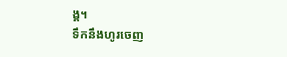ង្គ។
ទឹកនឹងហូរចេញ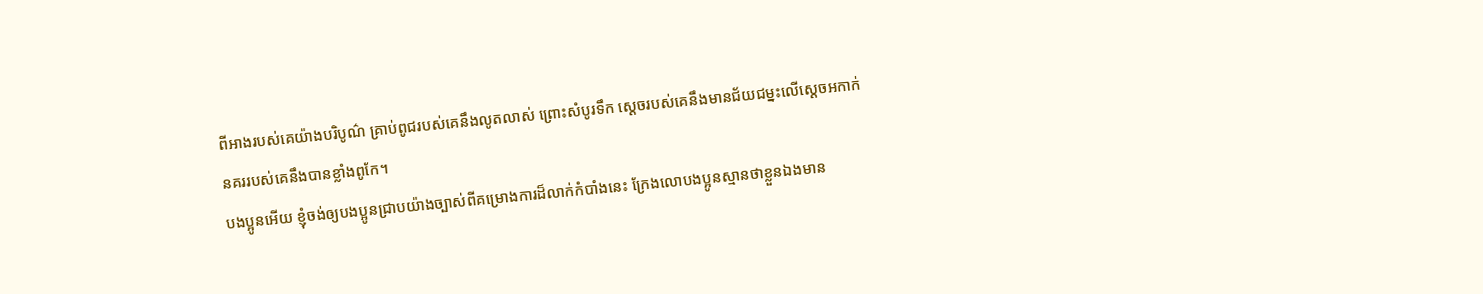ពីអាងរបស់គេយ៉ាងបរិបូណ៌ គ្រាប់ពូជរបស់គេនឹងលូតលាស់ ព្រោះសំបូរទឹក ស្ដេចរបស់គេនឹងមានជ័យជម្នះលើស្ដេចអកាក់ នគររបស់គេនឹងបានខ្លាំងពូកែ។
បងប្អូនអើយ ខ្ញុំចង់ឲ្យបងប្អូនជ្រាបយ៉ាងច្បាស់ពីគម្រោងការដ៏លាក់កំបាំងនេះ ក្រែងលោបងប្អូនស្មានថាខ្លួនឯងមាន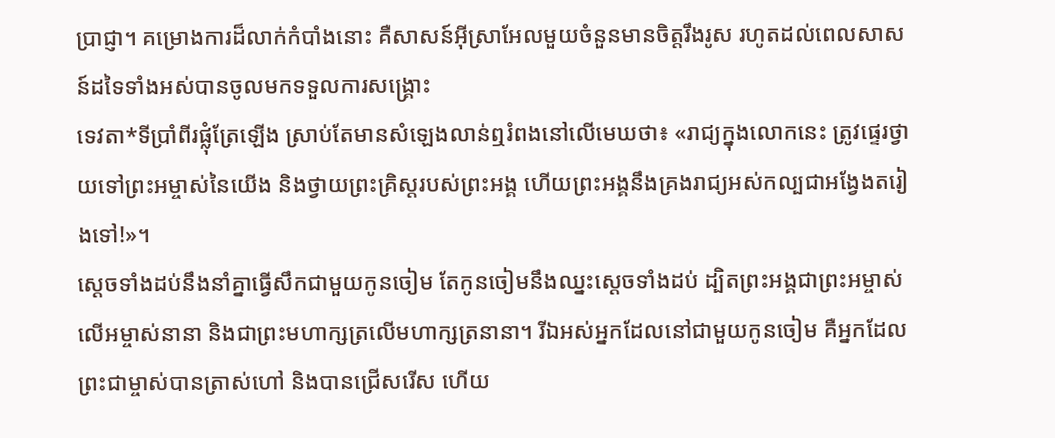ប្រាជ្ញា។ គម្រោងការដ៏លាក់កំបាំងនោះ គឺសាសន៍អ៊ីស្រាអែលមួយចំនួនមានចិត្តរឹងរូស រហូតដល់ពេលសាសន៍ដទៃទាំងអស់បានចូលមកទទួលការសង្គ្រោះ
ទេវតា*ទីប្រាំពីរផ្លុំត្រែឡើង ស្រាប់តែមានសំឡេងលាន់ឮរំពងនៅលើមេឃថា៖ «រាជ្យក្នុងលោកនេះ ត្រូវផ្ទេរថ្វាយទៅព្រះអម្ចាស់នៃយើង និងថ្វាយព្រះគ្រិស្តរបស់ព្រះអង្គ ហើយព្រះអង្គនឹងគ្រងរាជ្យអស់កល្បជាអង្វែងតរៀងទៅ!»។
ស្ដេចទាំងដប់នឹងនាំគ្នាធ្វើសឹកជាមួយកូនចៀម តែកូនចៀមនឹងឈ្នះស្ដេចទាំងដប់ ដ្បិតព្រះអង្គជាព្រះអម្ចាស់លើអម្ចាស់នានា និងជាព្រះមហាក្សត្រលើមហាក្សត្រនានា។ រីឯអស់អ្នកដែលនៅជាមួយកូនចៀម គឺអ្នកដែលព្រះជាម្ចាស់បានត្រាស់ហៅ និងបានជ្រើសរើស ហើយ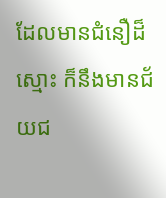ដែលមានជំនឿដ៏ស្មោះ ក៏នឹងមានជ័យជ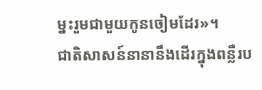ម្នះរួមជាមួយកូនចៀមដែរ»។
ជាតិសាសន៍នានានឹងដើរក្នុងពន្លឺរប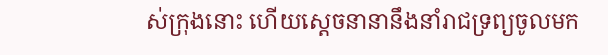ស់ក្រុងនោះ ហើយស្ដេចនានានឹងនាំរាជទ្រព្យចូលមក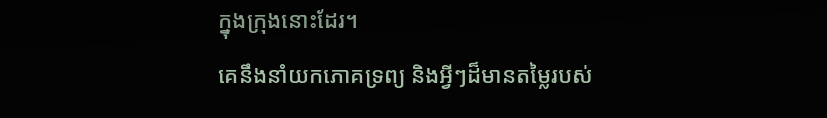ក្នុងក្រុងនោះដែរ។
គេនឹងនាំយកភោគទ្រព្យ និងអ្វីៗដ៏មានតម្លៃរបស់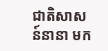ជាតិសាសន៍នានា មក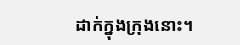ដាក់ក្នុងក្រុងនោះ។